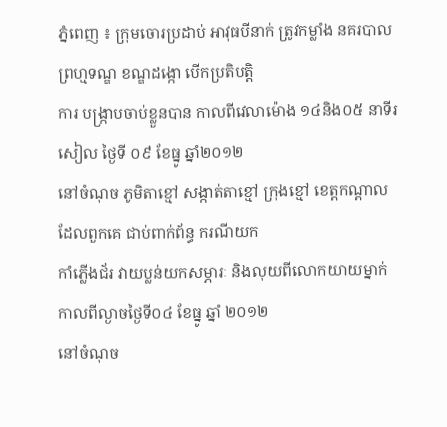ភ្នំពេញ ៖ ក្រុមចោរប្រដាប់ អាវុធបីនាក់ ត្រូវកម្លាំង នគរបាល ព្រហ្មទណ្ឌ ខណ្ឌដង្កោ បើកប្រតិបត្តិ
ការ បង្ក្រាបចាប់ខ្លួនបាន កាលពីវេលាម៉ោង ១៤និង០៥ នាទីរសៀល ថ្ងៃទី ០៩ ខែធ្នូ ឆ្នាំ២០១២
នៅចំណុច ភូមិតាខ្មៅ សង្កាត់តាខ្មៅ ក្រុងខ្មៅ ខេត្តកណ្តាល ដែលពួកគេ ជាប់ពាក់ព័ន្ធ ករណីយក
កាំភ្លើងជ័រ វាយប្លន់យកសម្ភារៈ និងលុយពីលោកយាយម្នាក់ កាលពីល្ងាចថ្ងៃទី០៤ ខែធ្នូ ឆ្នាំ ២០១២
នៅចំណុច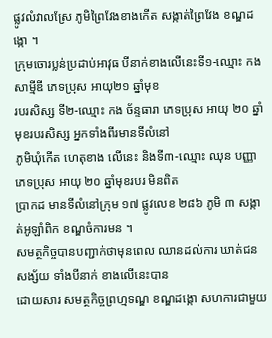ផ្លូវលំវាលស្រែ ភូមិព្រៃវែងខាងកើត សង្កាត់ព្រៃវែង ខណ្ឌដង្កោ ។
ក្រុមចោរប្លន់ប្រដាប់អាវុធ បីនាក់ខាងលើនេះទី១-ឈ្មោះ កង សាម្មីឌី ភេទប្រុស អាយុ២១ ឆ្នាំមុខ
របរសិស្ស ទី២-ឈ្មោះ កង ច័ន្ទធារា ភេទប្រុស អាយុ ២០ ឆ្នាំ មុខរបរសិស្ស អ្នកទាំងពីរមានទីលំនៅ
ភូមិឃុំកើត ហេតុខាង លើនេះ និងទី៣-ឈ្មោះ ឈុន បញ្ញា ភេទប្រុស អាយុ ២០ ឆ្នាំមុខរបរ មិនពិត
ប្រាកដ មានទីលំនៅក្រុម ១៧ ផ្លូវលេខ ២៨៦ ភូមិ ៣ សង្កាត់អូឡាំពិក ខណ្ឌចំការមន ។
សមត្ថកិច្ចបានបញ្ជាក់ថាមុនពេល ឈានដល់ការ ឃាត់ជនសង្ស័យ ទាំងបីនាក់ ខាងលើនេះបាន
ដោយសារ សមត្ថកិច្ចព្រហ្មទណ្ឌ ខណ្ឌដង្កោ សហការជាមួយ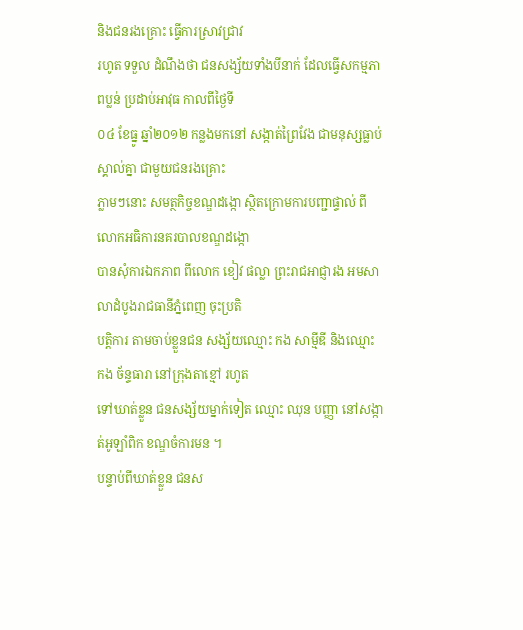និងជនរងគ្រោះ ធ្វើការស្រាវជ្រាវ
រហូត ទទួល ដំណឹងថា ជនសង្ស័យទាំងបីនាក់ ដែលធ្វើសកម្មភាពប្លន់ ប្រដាប់អាវុធ កាលពីថ្ងៃទី
០៤ ខែធ្នូ ឆ្នាំ២០១២ កន្លងមកនៅ សង្កាត់ព្រៃវែង ជាមនុស្សធ្លាប់ស្គាល់គ្នា ជាមួយជនរងគ្រោះ
ភ្លាមៗនោះ សមត្ថកិច្ចខណ្ឌដង្កោ ស្ថិតក្រោមការបញ្ជាផ្ទាល់ ពីលោកអធិការនគរបាលខណ្ឌដង្កោ
បានសុំការឯកភាព ពីលោក ខៀវ ផល្លា ព្រះរាជអាជ្ញារង អមសាលាដំបូងរាជធានីភ្នំពេញ ចុះប្រតិ
បត្តិការ តាមចាប់ខ្លួនជន សង្ស័យឈ្មោះ កង សាម្មីឌី និងឈ្មោះ កង ច័ន្ទធារា នៅក្រុងតាខ្មៅ រហូត
ទៅឃាត់ខ្លួន ជនសង្ស័យម្នាក់ទៀត ឈ្មោះ ឈុន បញ្ញា នៅសង្កាត់អូឡាំពិក ខណ្ឌចំការមន ។
បន្ទាប់ពីឃាត់ខ្លួន ជនស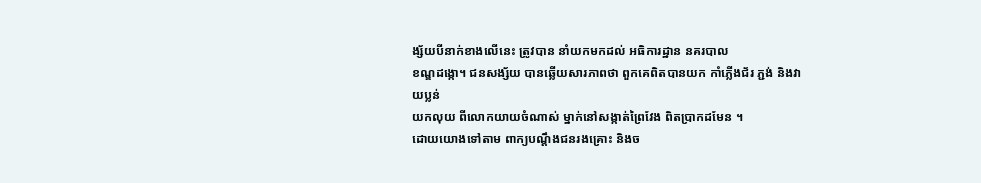ង្ស័យបីនាក់ខាងលើនេះ ត្រូវបាន នាំយកមកដល់ អធិការដ្ឋាន នគរបាល
ខណ្ឌដង្កោ។ ជនសង្ស័យ បានឆ្លើយសារភាពថា ពួកគេពិតបានយក កាំភ្លើងជ័រ ភ្ជង់ និងវាយប្លន់
យកលុយ ពីលោកយាយចំណាស់ ម្នាក់នៅសង្កាត់ព្រៃវែង ពិតប្រាកដមែន ។
ដោយយោងទៅតាម ពាក្យបណ្តឹងជនរងគ្រោះ និងច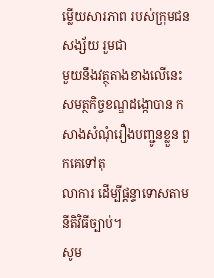ម្លើយសារភាព របស់ក្រុមជនសង្ស័យ រួមជា
មួយនឹងវត្ថុតាងខាងលើនេះ សមត្ថកិច្ចខណ្ឌដង្កោបាន កសាងសំណុំរឿងបញ្ជូនខ្លួន ពួកគេទៅតុ
លាការ ដើម្បីផ្តន្ទាទោសតាម នីតិវិធីច្បាប់។
សូម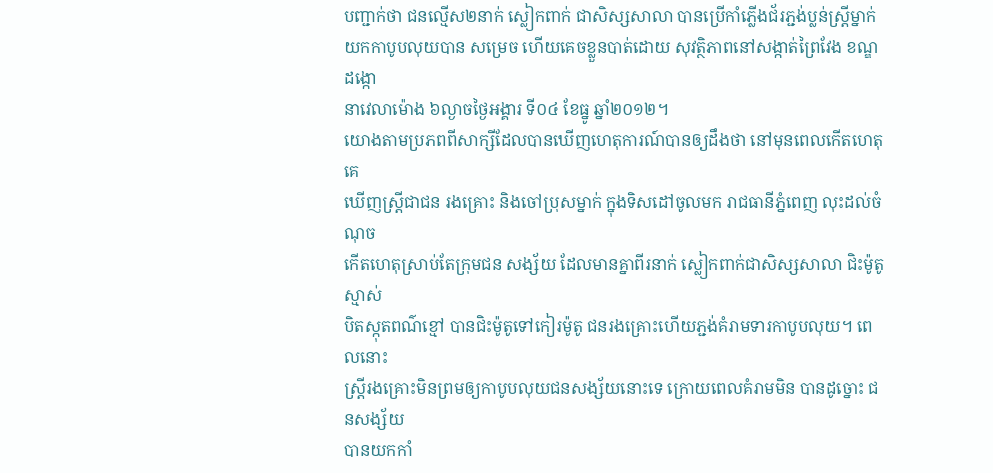បញ្ជាក់ថា ជនល្មើស២នាក់ ស្លៀកពាក់ ជាសិស្សសាលា បានប្រើកាំភ្លើងជ័រភ្ជង់ប្លន់ស្រ្តីម្នាក់
យកកាបូបលុយបាន សម្រេច ហើយគេចខ្លួនបាត់ដោយ សុវត្ថិភាពនៅសង្កាត់ព្រៃវែង ខណ្ឌដង្កោ
នាវេលាម៉ោង ៦ល្ងាចថ្ងៃអង្គារ ទី០៤ ខែធ្នូ ឆ្នាំ២០១២។
យោងតាមប្រភពពីសាក្សីដែលបានឃើញហេតុការណ៍បានឲ្យដឹងថា នៅមុនពេលកើតហេតុគេ
ឃើញស្រ្តីជាជន រងគ្រោះ និងចៅប្រុសម្នាក់ ក្នុងទិសដៅចូលមក រាជធានីភ្នំពេញ លុះដល់ចំណុច
កើតហេតុស្រាប់តែក្រុមជន សង្ស័យ ដែលមានគ្នាពីរនាក់ ស្លៀកពាក់ជាសិស្សសាលា ជិះម៉ូតូស្មាស់
បិតស្កុតពណ៌ខ្មៅ បានជិះម៉ូតូទៅកៀរម៉ូតូ ជនរងគ្រោះហើយភ្ជង់គំរាមទារកាបូបលុយ។ ពេលនោះ
ស្រ្តីរងគ្រោះមិនព្រមឲ្យកាបូបលុយជនសង្ស័យនោះទេ ក្រោយពេលគំរាមមិន បានដូច្នោះ ជនសង្ស័យ
បានយកកាំ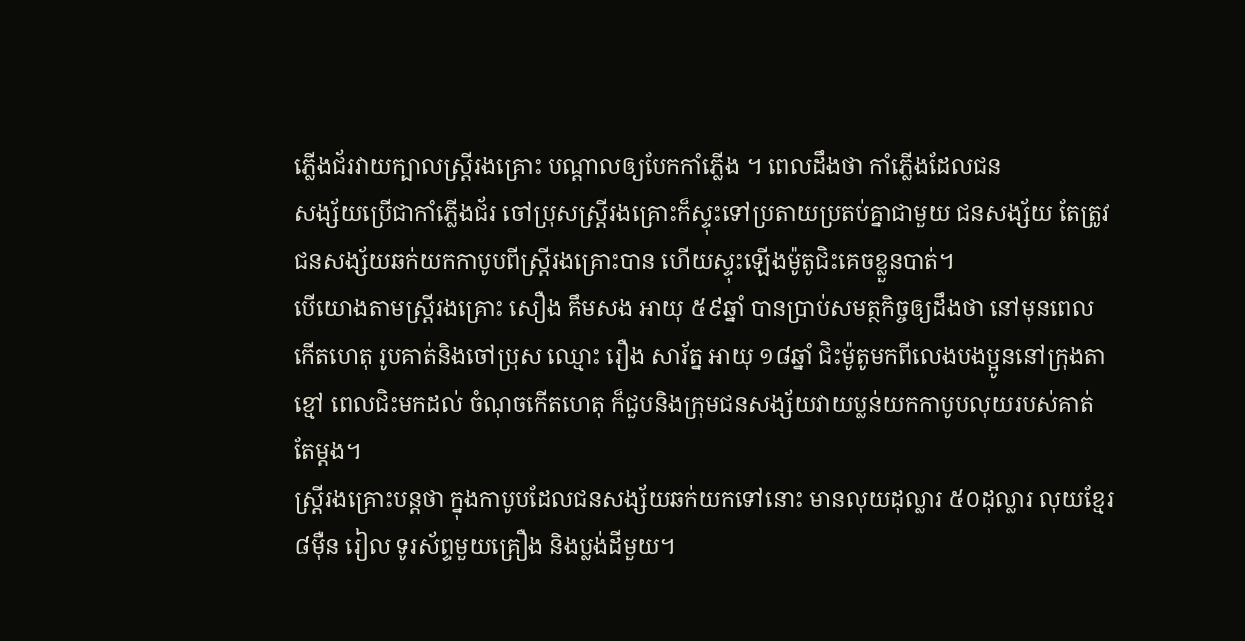ភ្លើងជ័រវាយក្បាលស្រ្តីរងគ្រោះ បណ្តាលឲ្យបែកកាំភ្លើង ។ ពេលដឹងថា កាំភ្លើងដែលជន
សង្ស័យប្រើជាកាំភ្លើងជ័រ ចៅប្រុសស្ត្រីរងគ្រោះក៏ស្ទុះទៅប្រតាយប្រតប់គ្នាជាមួយ ជនសង្ស័យ តែត្រូវ
ជនសង្ស័យឆក់យកកាបូបពីស្រ្តីរងគ្រោះបាន ហើយស្ទុះឡើងម៉ូតូជិះគេចខ្លួនបាត់។
បើយោងតាមស្រ្តីរងគ្រោះ សឿង គឹមសង អាយុ ៥៩ឆ្នាំ បានប្រាប់សមត្ថកិច្ចឲ្យដឹងថា នៅមុនពេល
កើតហេតុ រូបគាត់និងចៅប្រុស ឈ្មោះ រឿង សារ័ត្ន អាយុ ១៨ឆ្នាំ ជិះម៉ូតូមកពីលេងបងប្អូននៅក្រុងតា
ខ្មៅ ពេលជិះមកដល់ ចំណុចកើតហេតុ ក៏ជួបនិងក្រុមជនសង្ស័យវាយប្លន់យកកាបូបលុយរបស់គាត់
តែម្តង។
ស្រ្តីរងគ្រោះបន្តថា ក្នុងកាបូបដែលជនសង្ស័យឆក់យកទៅនោះ មានលុយដុល្លារ ៥០ដុល្លារ លុយខ្មែរ
៨ម៉ឺន រៀល ទូរស័ព្ទមួយគ្រឿង និងប្លង់ដីមួយ។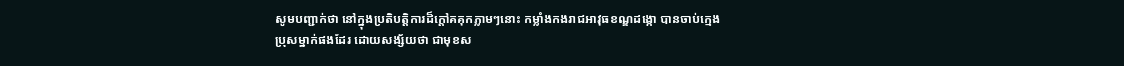សូមបញ្ជាក់ថា នៅក្នុងប្រតិបត្តិការដ៏ក្តៅគគុកភ្លាមៗនោះ កម្លាំងកងរាជអាវុធខណ្ឌដង្កោ បានចាប់ក្មេង
ប្រុសម្នាក់ផងដែរ ដោយសង្ស័យថា ជាមុខស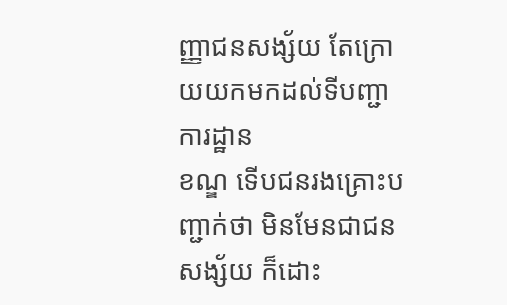ញ្ញាជនសង្ស័យ តែក្រោយយកមកដល់ទីបញ្ជាការដ្ឋាន
ខណ្ឌ ទើបជនរងគ្រោះបញ្ជាក់ថា មិនមែនជាជនសង្ស័យ ក៏ដោះ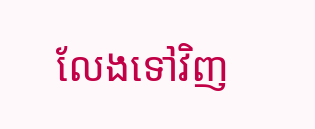លែងទៅវិញ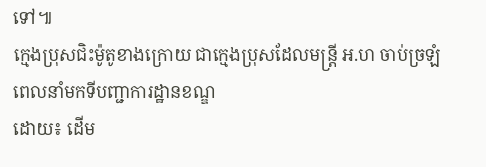ទៅ៕
ក្មេងប្រុសជិះម៉ូតូខាងក្រោយ ជាក្មេងប្រុសដែលមន្រ្តី អ.ហ ចាប់ច្រឡំ
ពេលនាំមកទីបញ្ជាការដ្ឋានខណ្ឌ
ដោយ៖ ដើម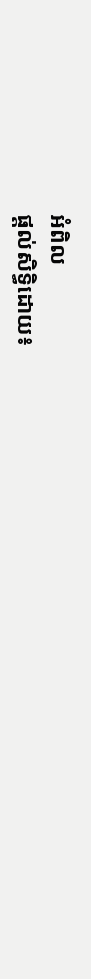អំពិល
ផ្តល់សិទ្ធិដោយ៖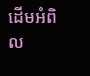ដើមអំពិល